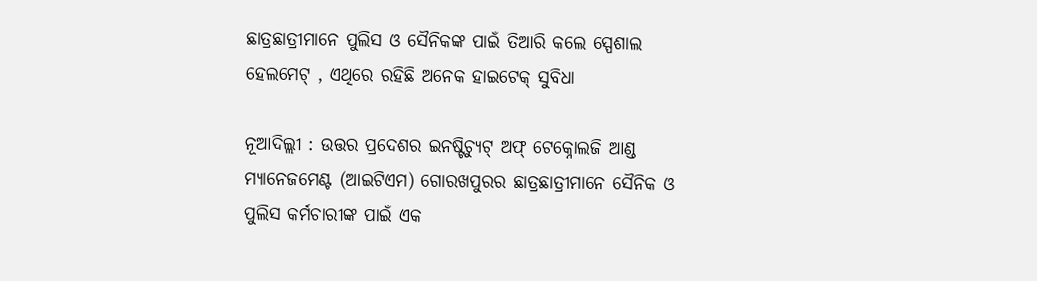ଛାତ୍ରଛାତ୍ରୀମାନେ ପୁଲିସ ଓ ସୈନିକଙ୍କ ପାଇଁ ତିଆରି କଲେ ସ୍ପେଶାଲ ହେଲମେଟ୍ , ଏଥିରେ ରହିଛି ଅନେକ ହାଇଟେକ୍ ସୁବିଧା

ନୂଆଦିଲ୍ଲୀ : ଉତ୍ତର ପ୍ରଦେଶର ଇନଷ୍ଟିଚ୍ୟୁଟ୍ ଅଫ୍ ଟେକ୍ନୋଲଜି ଆଣ୍ଡ ମ୍ୟାନେଜମେଣ୍ଟ (ଆଇଟିଏମ) ଗୋରଖପୁରର ଛାତ୍ରଛାତ୍ରୀମାନେ ସୈନିକ ଓ ପୁଲିସ କର୍ମଚାରୀଙ୍କ ପାଇଁ ଏକ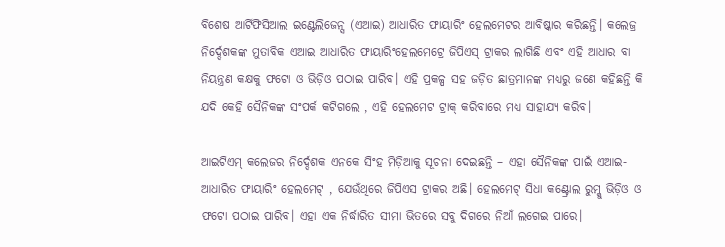ବିଶେଷ ଆର୍ଟିଫିସିଆଲ ଇଣ୍ଟେଲିଜେନ୍ସ (ଏଆଇ) ଆଧାରିତ ଫାୟାରିଂ ହେଲମେଟର ଆବିଷ୍କାର କରିଛନ୍ତି। କଲେଜ୍ର ନିର୍ଦ୍ଦେଶକଙ୍କ ମୁତାବିକ ଏଆଇ ଆଧାରିତ ଫାୟାରିଂହେଲମେଟ୍ରେ ଜିପିଏସ୍ ଟ୍ରାକର ଲାଗିଛି ଏବଂ ଏହି ଆଧାର ବା ନିୟନ୍ତ୍ରଣ କକ୍ଷକୁ ଫଟୋ ଓ ଭିଡ଼ିଓ ପଠାଇ ପାରିବ। ଏହି ପ୍ରକଳ୍ପ ସହ ଜଡ଼ିତ ଛାତ୍ରମାନଙ୍କ ମଧ୍ୟରୁ ଜଣେ କହିଛନ୍ତି କି ଯଦି କେହି ସୈନିକଙ୍କ ସଂପର୍କ କଟିଗଲେ , ଏହି ହେଲମେଟ ଟ୍ରାକ୍ କରିବାରେ ମଧ୍ୟ ସାହାଯ୍ୟ କରିବ।

ଆଇଟିଏମ୍ କଲେଜର ନିର୍ଦ୍ଦେଶକ ଏନକେ ସିଂହ ମିଡ଼ିଆକୁ ସୂଚନା ଦେଇଛନ୍ତି – ଏହା ସୈନିକଙ୍କ ପାଇଁ ଏଆଇ-ଆଧାରିତ ଫାୟାରିଂ ହେଲମେଟ୍ , ଯେଉଁଥିରେ ଜିପିଏସ ଟ୍ରାକର ଅଛି। ହେଲମେଟ୍ ସିଧା କଣ୍ଟ୍ରୋଲ ରୁମ୍କୁ ଭିଡ଼ିଓ ଓ ଫଟୋ ପଠାଇ ପାରିବ। ଏହା ଏକ ନିର୍ଦ୍ଧାରିତ ସୀମା ଭିତରେ ସବୁ ଦିଗରେ ନିଆଁ ଲଗେଇ ପାରେ।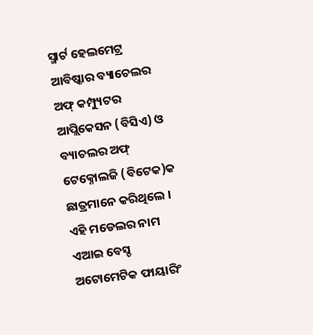ସ୍ମାର୍ଟ ହେଲମେଟ୍ର ଆବିଷ୍କାର ବ୍ୟାଚେଲର ଅଫ୍ କମ୍ପ୍ୟୁଟର ଆପ୍ଲିକେସନ (ବିସିଏ) ଓ ବ୍ୟାଚଲର ଅଫ୍ ଟେକ୍ନୋଲଜି (ବିଟେକ)କ ଛାତ୍ରମାନେ କରିଥିଲେ । ଏହି ମଡେଲର ନାମ ଏଆଇ ବେସ୍ଡ ଅଟୋମେଟିକ ଫାୟାରିଂ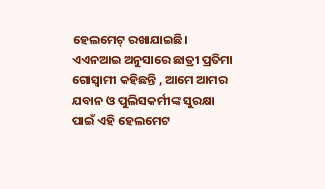ହେଲମେଟ୍ ରଖାଯାଇଛି। ଏଏନଆଇ ଅନୁସାରେ ଛାତ୍ରୀ ପ୍ରତିମା ଗୋସ୍ୱାମୀ କହିଛନ୍ତି , ଆମେ ଆମର ଯବାନ ଓ ପୁଲିସକର୍ମୀଙ୍କ ସୁରକ୍ଷା ପାଇଁ ଏହି ହେଲମେଟ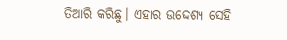ତିଆରି କରିଛୁ। ଏହାର ଉଦ୍ଦେଶ୍ୟ ସେହି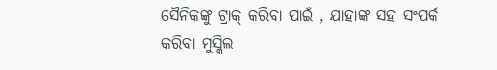ସୈନିକଙ୍କୁ ଟ୍ରାକ୍ କରିବା ପାଇଁ , ଯାହାଙ୍କ ସହ ସଂପର୍କ କରିବା ମୁସ୍କିଲ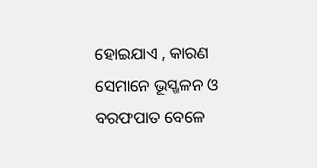ହୋଇଯାଏ , କାରଣ ସେମାନେ ଭୂସ୍ଖଳନ ଓ ବରଫପାତ ବେଳେ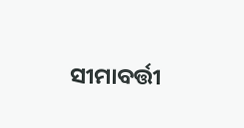ସୀମାବର୍ତ୍ତୀ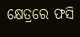କ୍ଷେତ୍ରରେ ଫସି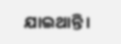ଯାଇଥାନ୍ତି।